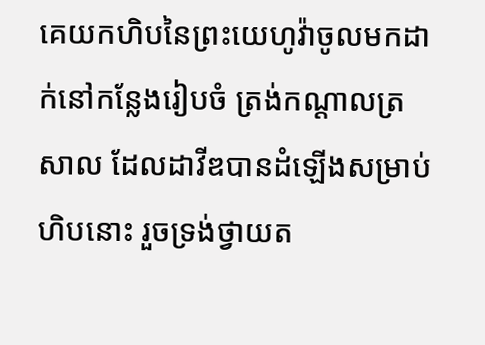គេយកហិបនៃព្រះយេហូវ៉ាចូលមកដាក់នៅកន្លែងរៀបចំ ត្រង់កណ្ដាលត្រសាល ដែលដាវីឌបានដំឡើងសម្រាប់ហិបនោះ រួចទ្រង់ថ្វាយត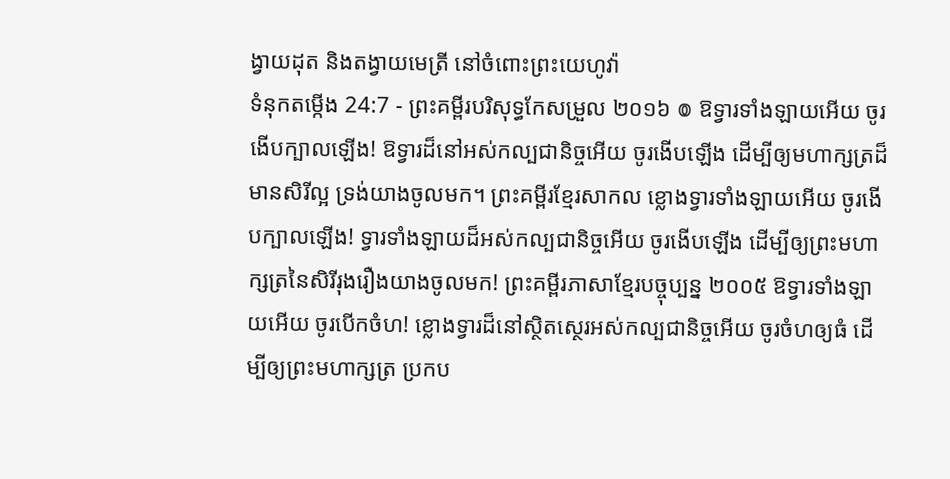ង្វាយដុត និងតង្វាយមេត្រី នៅចំពោះព្រះយេហូវ៉ា
ទំនុកតម្កើង 24:7 - ព្រះគម្ពីរបរិសុទ្ធកែសម្រួល ២០១៦ ៙ ឱទ្វារទាំងឡាយអើយ ចូរងើបក្បាលឡើង! ឱទ្វារដ៏នៅអស់កល្បជានិច្ចអើយ ចូរងើបឡើង ដើម្បីឲ្យមហាក្សត្រដ៏មានសិរីល្អ ទ្រង់យាងចូលមក។ ព្រះគម្ពីរខ្មែរសាកល ខ្លោងទ្វារទាំងឡាយអើយ ចូរងើបក្បាលឡើង! ទ្វារទាំងឡាយដ៏អស់កល្បជានិច្ចអើយ ចូរងើបឡើង ដើម្បីឲ្យព្រះមហាក្សត្រនៃសិរីរុងរឿងយាងចូលមក! ព្រះគម្ពីរភាសាខ្មែរបច្ចុប្បន្ន ២០០៥ ឱទ្វារទាំងឡាយអើយ ចូរបើកចំហ! ខ្លោងទ្វារដ៏នៅស្ថិតស្ថេរអស់កល្បជានិច្ចអើយ ចូរចំហឲ្យធំ ដើម្បីឲ្យព្រះមហាក្សត្រ ប្រកប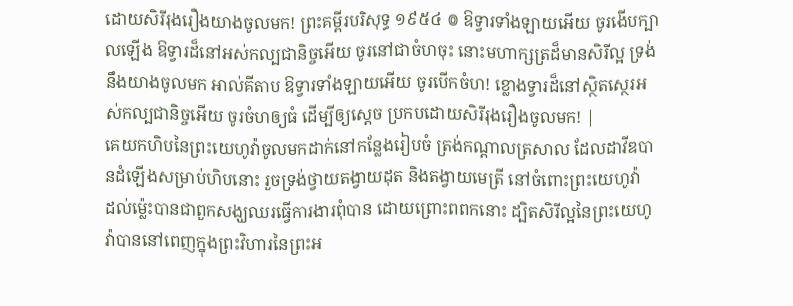ដោយសិរីរុងរឿងយាងចូលមក! ព្រះគម្ពីរបរិសុទ្ធ ១៩៥៤ ៙ ឱទ្វារទាំងឡាយអើយ ចូរងើបក្បាលឡើង ឱទ្វារដ៏នៅអស់កល្បជានិច្ចអើយ ចូរនៅជាចំហចុះ នោះមហាក្សត្រដ៏មានសិរីល្អ ទ្រង់នឹងយាងចូលមក អាល់គីតាប ឱទ្វារទាំងឡាយអើយ ចូរបើកចំហ! ខ្លោងទ្វារដ៏នៅស្ថិតស្ថេរអស់កល្បជានិច្ចអើយ ចូរចំហឲ្យធំ ដើម្បីឲ្យស្តេច ប្រកបដោយសិរីរុងរឿងចូលមក! |
គេយកហិបនៃព្រះយេហូវ៉ាចូលមកដាក់នៅកន្លែងរៀបចំ ត្រង់កណ្ដាលត្រសាល ដែលដាវីឌបានដំឡើងសម្រាប់ហិបនោះ រួចទ្រង់ថ្វាយតង្វាយដុត និងតង្វាយមេត្រី នៅចំពោះព្រះយេហូវ៉ា
ដល់ម៉្លេះបានជាពួកសង្ឃឈរធ្វើការងារពុំបាន ដោយព្រោះពពកនោះ ដ្បិតសិរីល្អនៃព្រះយេហូវ៉ាបាននៅពេញក្នុងព្រះវិហារនៃព្រះអ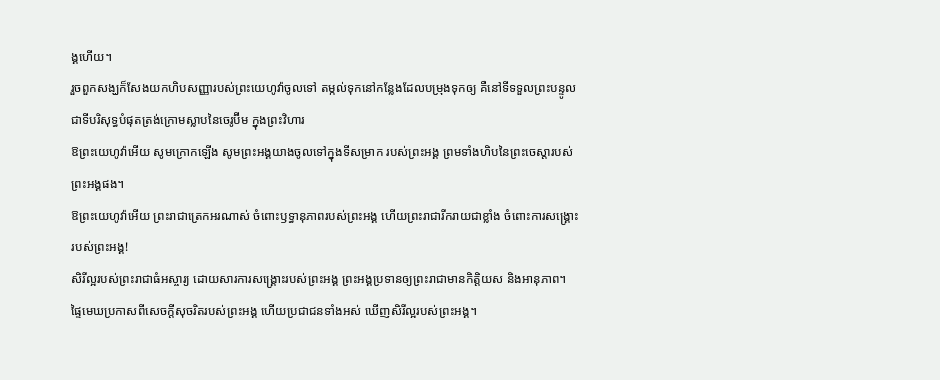ង្គហើយ។
រួចពួកសង្ឃក៏សែងយកហិបសញ្ញារបស់ព្រះយេហូវ៉ាចូលទៅ តម្កល់ទុកនៅកន្លែងដែលបម្រុងទុកឲ្យ គឺនៅទីទទួលព្រះបន្ទូល ជាទីបរិសុទ្ធបំផុតត្រង់ក្រោមស្លាបនៃចេរូប៊ីម ក្នុងព្រះវិហារ
ឱព្រះយេហូវ៉ាអើយ សូមក្រោកឡើង សូមព្រះអង្គយាងចូលទៅក្នុងទីសម្រាក របស់ព្រះអង្គ ព្រមទាំងហិបនៃព្រះចេស្តារបស់ព្រះអង្គផង។
ឱព្រះយេហូវ៉ាអើយ ព្រះរាជាត្រេកអរណាស់ ចំពោះឫទ្ធានុភាពរបស់ព្រះអង្គ ហើយព្រះរាជារីករាយជាខ្លាំង ចំពោះការសង្គ្រោះរបស់ព្រះអង្គ!
សិរីល្អរបស់ព្រះរាជាធំអស្ចារ្យ ដោយសារការសង្គ្រោះរបស់ព្រះអង្គ ព្រះអង្គប្រទានឲ្យព្រះរាជាមានកិត្តិយស និងអានុភាព។
ផ្ទៃមេឃប្រកាសពីសេចក្ដីសុចរិតរបស់ព្រះអង្គ ហើយប្រជាជនទាំងអស់ ឃើញសិរីល្អរបស់ព្រះអង្គ។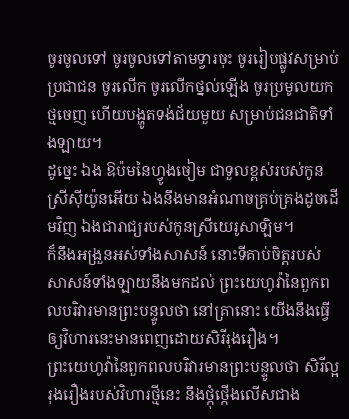ចូរចូលទៅ ចូរចូលទៅតាមទ្វារចុះ ចូររៀបផ្លូវសម្រាប់ប្រជាជន ចូរលើក ចូរលើកថ្នល់ឡើង ចូរប្រមូលយកថ្មចេញ ហើយបង្ហូតទង់ជ័យមួយ សម្រាប់ជនជាតិទាំងឡាយ។
ដូច្នេះ ឯង ឱប៉មនៃហ្វូងចៀម ជាទួលខ្ពស់របស់កូនស្រីស៊ីយ៉ូនអើយ ឯងនឹងមានអំណាចគ្រប់គ្រងដូចដើមវិញ ឯងជារាជ្យរបស់កូនស្រីយេរូសាឡិម។
ក៏នឹងអង្រួនអស់ទាំងសាសន៍ នោះទីគាប់ចិត្តរបស់សាសន៍ទាំងឡាយនឹងមកដល់ ព្រះយេហូវ៉ានៃពួកពលបរិវារមានព្រះបន្ទូលថា នៅគ្រានោះ យើងនឹងធ្វើឲ្យវិហារនេះមានពេញដោយសិរីរុងរឿង។
ព្រះយេហូវ៉ានៃពួកពលបរិវារមានព្រះបន្ទូលថា សិរីល្អរុងរឿងរបស់វិហារថ្មីនេះ នឹងថ្កុំថ្កើងលើសជាង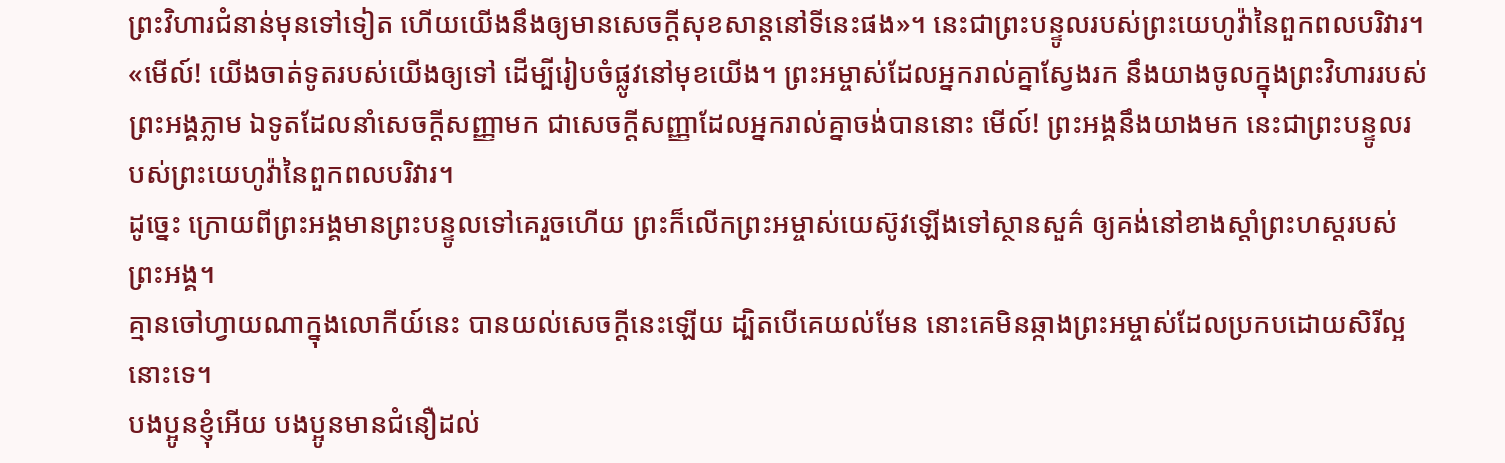ព្រះវិហារជំនាន់មុនទៅទៀត ហើយយើងនឹងឲ្យមានសេចក្ដីសុខសាន្តនៅទីនេះផង»។ នេះជាព្រះបន្ទូលរបស់ព្រះយេហូវ៉ានៃពួកពលបរិវារ។
«មើល៍! យើងចាត់ទូតរបស់យើងឲ្យទៅ ដើម្បីរៀបចំផ្លូវនៅមុខយើង។ ព្រះអម្ចាស់ដែលអ្នករាល់គ្នាស្វែងរក នឹងយាងចូលក្នុងព្រះវិហាររបស់ព្រះអង្គភ្លាម ឯទូតដែលនាំសេចក្ដីសញ្ញាមក ជាសេចក្ដីសញ្ញាដែលអ្នករាល់គ្នាចង់បាននោះ មើល៍! ព្រះអង្គនឹងយាងមក នេះជាព្រះបន្ទូលរបស់ព្រះយេហូវ៉ានៃពួកពលបរិវារ។
ដូច្នេះ ក្រោយពីព្រះអង្គមានព្រះបន្ទូលទៅគេរួចហើយ ព្រះក៏លើកព្រះអម្ចាស់យេស៊ូវឡើងទៅស្ថានសួគ៌ ឲ្យគង់នៅខាងស្តាំព្រះហស្តរបស់ព្រះអង្គ។
គ្មានចៅហ្វាយណាក្នុងលោកីយ៍នេះ បានយល់សេចក្តីនេះឡើយ ដ្បិតបើគេយល់មែន នោះគេមិនឆ្កាងព្រះអម្ចាស់ដែលប្រកបដោយសិរីល្អនោះទេ។
បងប្អូនខ្ញុំអើយ បងប្អូនមានជំនឿដល់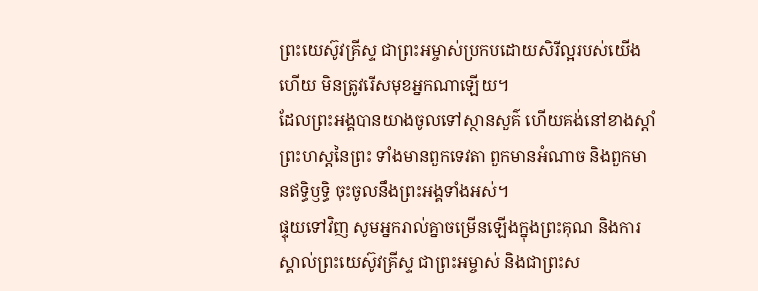ព្រះយេស៊ូវគ្រីស្ទ ជាព្រះអម្ចាស់ប្រកបដោយសិរីល្អរបស់យើងហើយ មិនត្រូវរើសមុខអ្នកណាឡើយ។
ដែលព្រះអង្គបានយាងចូលទៅស្ថានសួគ៌ ហើយគង់នៅខាងស្តាំព្រះហស្តនៃព្រះ ទាំងមានពួកទេវតា ពួកមានអំណាច និងពួកមានឥទ្ធិឫទ្ធិ ចុះចូលនឹងព្រះអង្គទាំងអស់។
ផ្ទុយទៅវិញ សូមអ្នករាល់គ្នាចម្រើនឡើងក្នុងព្រះគុណ និងការស្គាល់ព្រះយេស៊ូវគ្រីស្ទ ជាព្រះអម្ចាស់ និងជាព្រះស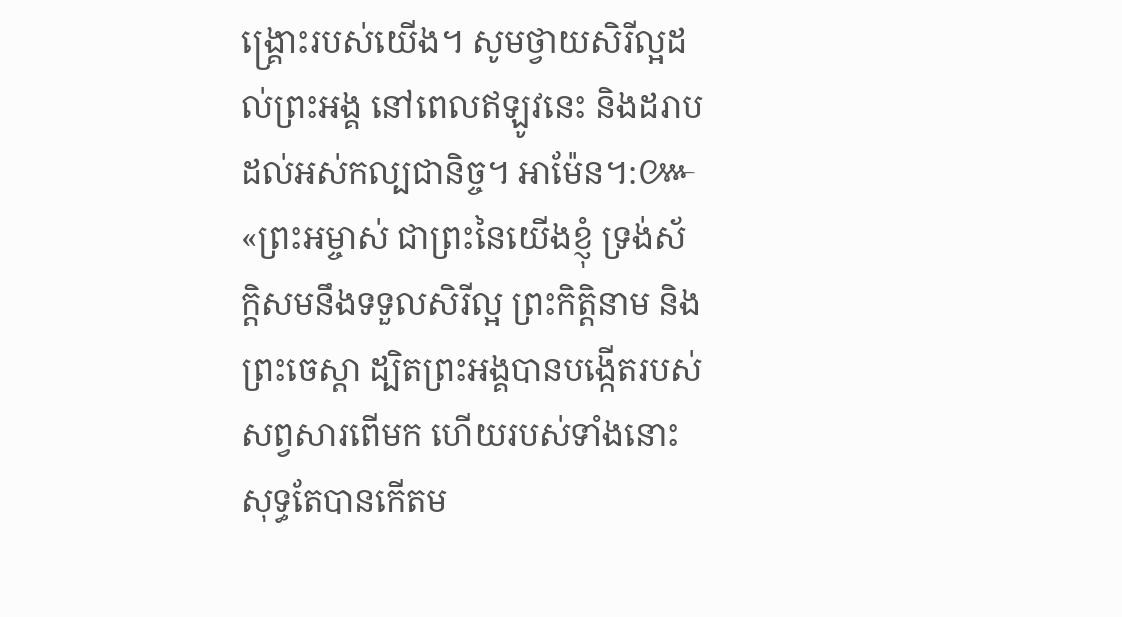ង្គ្រោះរបស់យើង។ សូមថ្វាយសិរីល្អដល់ព្រះអង្គ នៅពេលឥឡូវនេះ និងដរាបដល់អស់កល្បជានិច្ច។ អាម៉ែន។:៚
«ព្រះអម្ចាស់ ជាព្រះនៃយើងខ្ញុំ ទ្រង់ស័ក្តិសមនឹងទទួលសិរីល្អ ព្រះកិត្តិនាម និងព្រះចេស្តា ដ្បិតព្រះអង្គបានបង្កើតរបស់សព្វសារពើមក ហើយរបស់ទាំងនោះសុទ្ធតែបានកើតម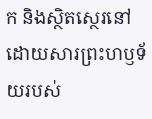ក និងស្ថិតស្ថេរនៅ ដោយសារព្រះហឫទ័យរបស់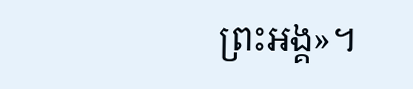ព្រះអង្គ»។